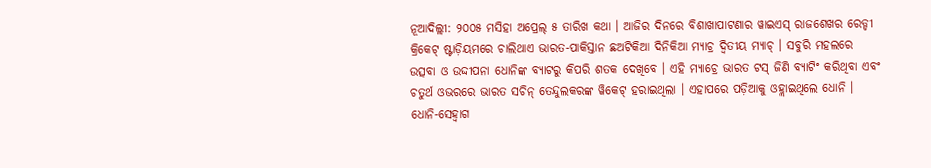ନୂଆଦିଲ୍ଲୀ: ୨୦୦୫ ମସିହା ଅପ୍ରେଲ୍ ୫ ତାରିଖ କଥା । ଆଜିର ଦିନରେ ବିଶାଖାପାଟଣାର ୱାଇଏସ୍ ରାଜଶେଖର ରେଡ୍ଡୀ କ୍ରିକେଟ୍ ଷ୍ଟାଡ଼ିୟମରେ ଚାଲିଥାଏ ଭାରତ-ପାକିସ୍ତାନ ଛଅଟିକିଆ ଦିନିକିଆ ମ୍ୟାଚ୍ର ଦ୍ୱିତୀୟ ମ୍ୟାଚ୍ । ସବୁରି ମହଲରେ ଉତ୍ସବା ଓ ଉଦ୍ଦୀପନା ଧୋନିଙ୍କ ବ୍ୟାଟରୁ କିପରି ଶତକ ଦେଖିବେ । ଏହି ମ୍ୟାଚ୍ରେ ଭାରତ ଟସ୍ ଜିଣି ବ୍ୟାଟିଂ କରିଥିବା ଏବଂ ଚତୁର୍ଥ ଓଭରରେ ଭାରତ ସଚିନ୍ ତେନ୍ଦୁଲକରଙ୍କ ୱିକେଟ୍ ହରାଇଥିଲା । ଏହାପରେ ପଡ଼ିଆକୁ ଓହ୍ଲାଇଥିଲେ ଧୋନି । ଧୋନି-ସେହ୍ୱାଗ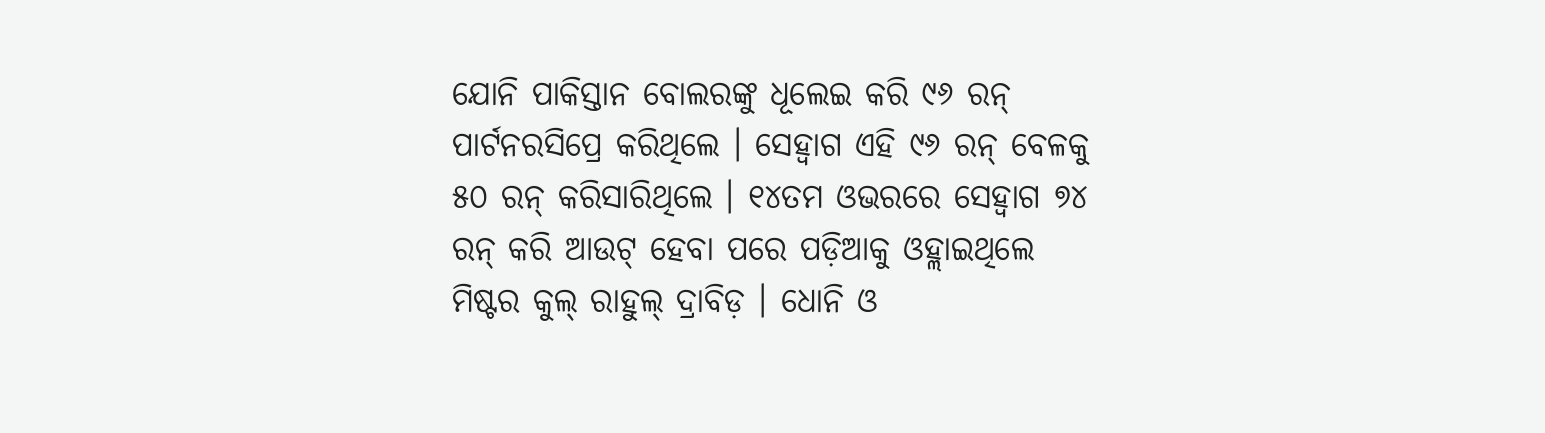ଯୋନି ପାକିସ୍ତାନ ବୋଲରଙ୍କୁ ଧୂଲେଇ କରି ୯୬ ରନ୍ ପାର୍ଟନରସିପ୍ରେ କରିଥିଲେ । ସେହ୍ୱାଗ ଏହି ୯୬ ରନ୍ ବେଳକୁ ୫୦ ରନ୍ କରିସାରିଥିଲେ । ୧୪ତମ ଓଭରରେ ସେହ୍ୱାଗ ୭୪ ରନ୍ କରି ଆଉଟ୍ ହେବା ପରେ ପଡ଼ିଆକୁ ଓହ୍ଲାଇଥିଲେ ମିଷ୍ଟର କୁଲ୍ ରାହୁଲ୍ ଦ୍ରାବିଡ଼ । ଧୋନି ଓ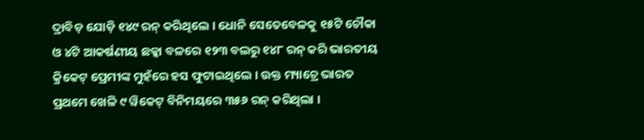ଦ୍ରାବିଡ଼ ଯୋଡ଼ି ୧୪୯ ରନ୍ କରିଥିଲେ । ଧୋନି ସେତେବେଳକୁ ୧୫ଟି ଚୌକା ଓ ୪ଟି ଆକର୍ଷଣୀୟ ଛକ୍କା ବଳରେ ୧୨୩ ବଲରୁ ୧୪୮ ରନ୍ କରି ଭାରତୀୟ କ୍ରିକେଟ୍ ପ୍ରେମୀଙ୍କ ମୁହଁରେ ହସ ଫୁଟାଇଥିଲେ । ଉକ୍ତ ମ୍ୟାଚ୍ରେ ଭାରତ ପ୍ରଥମେ ଖେଳି ୯ ୱିକେଟ୍ ବିନିମୟରେ ୩୫୬ ରନ୍ କରିଥିଲା ।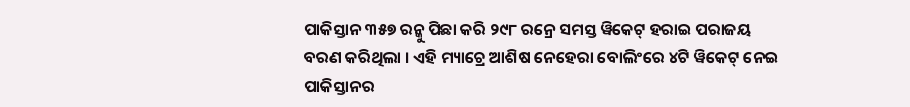ପାକିସ୍ତାନ ୩୫୭ ରନ୍କୁ ପିଛା କରି ୨୯୮ ରନ୍ରେ ସମସ୍ତ ୱିକେଟ୍ ହରାଇ ପରାଜୟ ବରଣ କରିଥିଲା । ଏହି ମ୍ୟାଚ୍ରେ ଆଶିଷ ନେହେରା ବୋଲିଂରେ ୪ଟି ୱିକେଟ୍ ନେଇ ପାକିସ୍ତାନର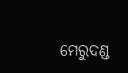ମେରୁଦଣ୍ଡ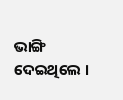ଭାଙ୍ଗି ଦେଇଥିଲେ ।